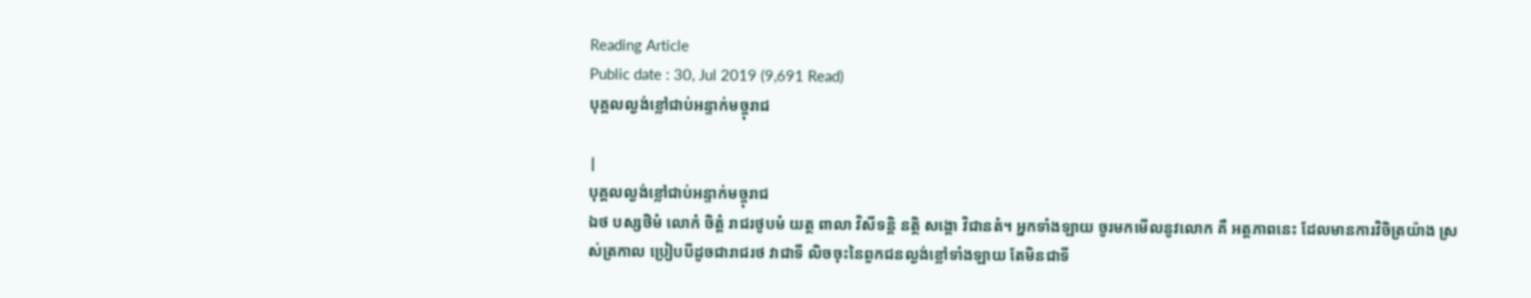Reading Article
Public date : 30, Jul 2019 (9,691 Read)
បុគ្គលល្ងង់ខ្លៅជាប់អន្ទាក់មច្ចុរាជ

|
បុគ្គលល្ងង់ខ្លៅជាប់អន្ទាក់មច្ចុរាជ
ឯថ បស្សថិមំ លោកំ ចិត្តំ រាជរថូបមំ យត្ថ ពាលា វិសីទន្តិ នត្ថិ សង្គោ វិជានតំ។ អ្នកទាំងឡាយ ចូរមកមើលនូវលោក គឺ អត្តភាពនេះ ដែលមានការវិចិត្រយ៉ាង ស្រស់ត្រកាល ប្រៀបបីដូចជារាជរថ វាជាទី លិចចុះនៃពួកជនល្ងង់ខ្លៅទាំងឡាយ តែមិនជាទី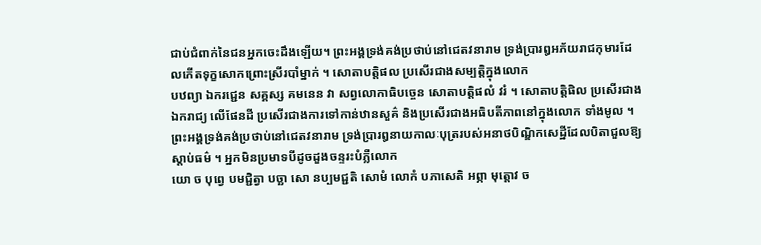ជាប់ជំពាក់នៃជនអ្នកចេះដឹងឡើយ។ ព្រះអង្គទ្រង់គង់ប្រថាប់នៅជេតវនារាម ទ្រង់ប្រារឰអភ័យរាជកុមារដែលកើតទុក្ខសោកព្រោះស្រីរបាំម្នាក់ ។ សោតាបត្តិផល ប្រសើរជាងសម្បត្តិក្នុងលោក
បឋព្យា ឯករជ្ជេន សគ្គស្ស គមនេន វា សព្វលោកាធិបច្ចេន សោតាបត្តិផលំ វរំ ។ សោតាបត្តិផិល ប្រសើរជាងឯករាជ្យ លើផែនដី ប្រសើរជាងការទៅកាន់ឋានសួគ៌ និងប្រសើរជាងអធិបតីភាពនៅក្នុងលោក ទាំងមូល ។ ព្រះអង្គទ្រង់គង់ប្រថាប់នៅជេតវនារាម ទ្រង់ប្រារឰនាយកាលៈបុត្ររបស់អនាថបិណ្ឌិកសេដ្ឋីដែលបិតាជួលឱ្យស្តាប់ធម៌ ។ អ្នកមិនប្រមាទបីដូចដួងចន្ទរះបំភ្លឺលោក
យោ ច បុព្វេ បមជ្ជិត្វា បច្ឆា សោ នប្បមជ្ជតិ សោមំ លោកំ បភាសេតិ អព្ភា មុត្តោវ ច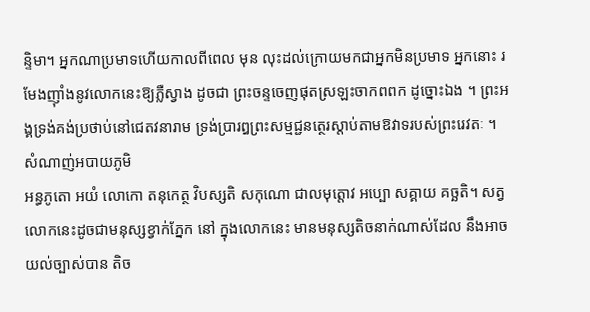ន្ទិមា។ អ្នកណាប្រមាទហើយកាលពីពេល មុន លុះដល់ក្រោយមកជាអ្នកមិនប្រមាទ អ្នកនោះ រមែងញ៉ាំងនូវលោកនេះឱ្យភ្លឺស្វាង ដូចជា ព្រះចន្ទចេញផុតស្រឡះចាកពពក ដូច្នោះឯង ។ ព្រះអង្គទ្រង់គង់ប្រថាប់នៅជេតវនារាម ទ្រង់ប្រារឰព្រះសម្មជ្ជនត្ថេរស្តាប់តាមឱវាទរបស់ព្រះរេវតៈ ។ សំណាញ់អបាយភូមិ
អន្ធភូតោ អយំ លោកោ តនុកេត្ថ វិបស្សតិ សកុណោ ជាលមុត្តោវ អប្បោ សគ្គាយ គច្ឆតិ។ សត្វលោកនេះដូចជាមនុស្សខ្វាក់ភ្នែក នៅ ក្នុងលោកនេះ មានមនុស្សតិចនាក់ណាស់ដែល នឹងអាចយល់ច្បាស់បាន តិច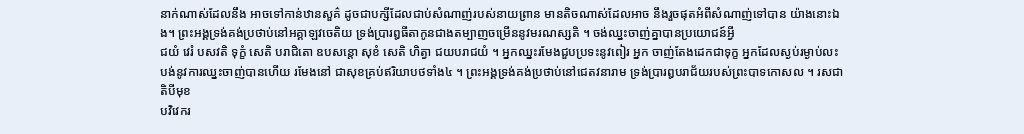នាក់ណាស់ដែលនឹង អាចទៅកាន់ឋានសួគ៌ ដូចជាបក្សីដែលជាប់សំណាញ់របស់នាយព្រាន មានតិចណាស់ដែលអាច នឹងរួចផុតអំពីសំណាញ់ទៅបាន យ៉ាងនោះឯង។ ព្រះអង្គទ្រង់គង់ប្រថាប់នៅអគ្គាឡវចេតិយ ទ្រង់ប្រារឰធីតាកូនជាងតម្បាញចម្រើននូវមរណស្សតិ ។ ចង់ឈ្នះចាញ់គ្នាបានប្រយោជន៍អ្វី
ជយំ វេរំ បសវតិ ទុក្ខំ សេតិ បរាជិតោ ឧបសន្តោ សុខំ សេតិ ហិត្វា ជយបរាជយំ ។ អ្នកឈ្នះរមែងជួបប្រទះនូវពៀរ អ្នក ចាញ់តែងដេកជាទុក្ខ អ្នកដែលស្ងប់រម្ងាប់លះ បង់នូវការឈ្នះចាញ់បានហើយ រមែងនៅ ជាសុខគ្រប់ឥរិយាបថទាំង៤ ។ ព្រះអង្គទ្រង់គង់ប្រថាប់នៅជេតវនារាម ទ្រង់ប្រារឰបរាជ័យរបស់ព្រះបាទកោសល ។ រសជាតិបីមុខ
បវិវេករ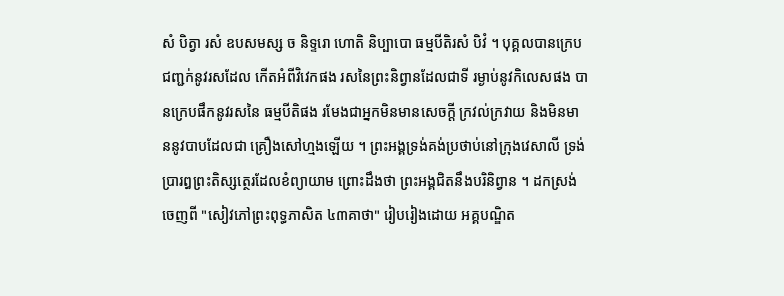សំ បិត្វា រសំ ឧបសមស្ស ច និទ្ទរោ ហោតិ និប្បាបោ ធម្មបីតិរសំ បិវំ ។ បុគ្គលបានក្រេបជញ្ជក់នូវរសដែល កើតអំពីវិវេកផង រសនៃព្រះនិព្វានដែលជាទី រម្ងាប់នូវកិលេសផង បានក្រេបផឹកនូវរសនៃ ធម្មបីតិផង រមែងជាអ្នកមិនមានសេចក្តី ក្រវល់ក្រវាយ និងមិនមាននូវបាបដែលជា គ្រឿងសៅហ្មងឡើយ ។ ព្រះអង្គទ្រង់គង់ប្រថាប់នៅក្រុងវេសាលី ទ្រង់ប្រារឰព្រះតិស្សត្ថេរដែលខំព្យាយាម ព្រោះដឹងថា ព្រះអង្គជិតនឹងបរិនិព្វាន ។ ដកស្រង់ចេញពី "សៀវភៅព្រះពុទ្ធភាសិត ៤៣គាថា" រៀបរៀងដោយ អគ្គបណ្ឌិត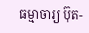ធម្មាចារ្យ ប៊ុត-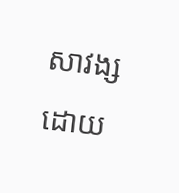សាវង្ស ដោយ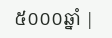៥០០០ឆ្នាំ |